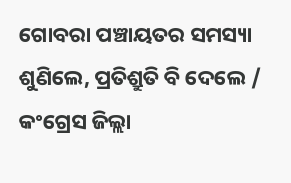ଗୋବରା ପଞ୍ଚାୟତର ସମସ୍ୟା ଶୁଣିଲେ, ପ୍ରତିଶ୍ରୁତି ବି ଦେଲେ / କଂଗ୍ରେସ ଜିଲ୍ଲା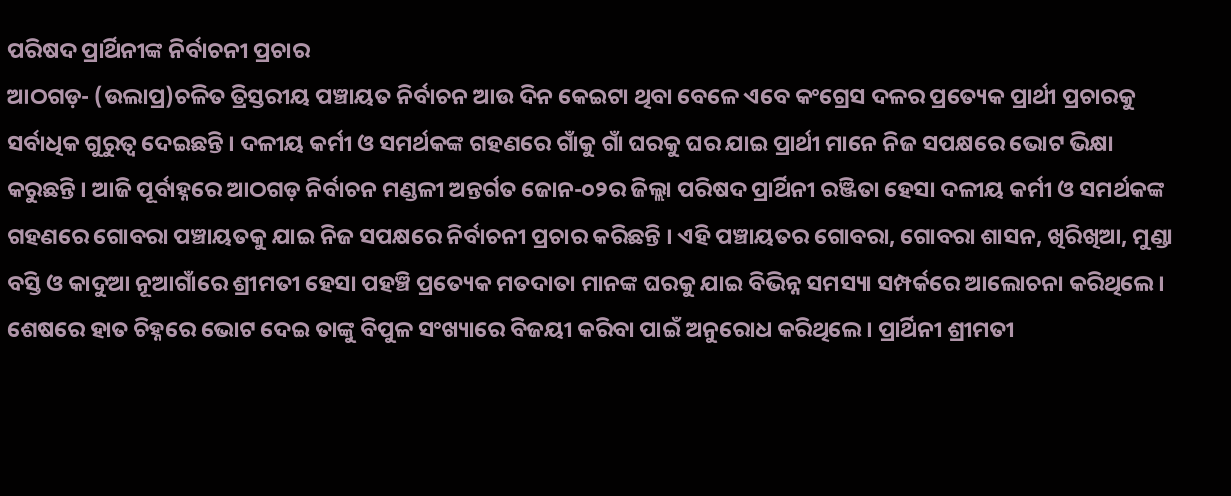ପରିଷଦ ପ୍ରାର୍ଥିନୀଙ୍କ ନିର୍ବାଚନୀ ପ୍ରଚାର
ଆଠଗଡ଼- (ଉଲାପ୍ର)ଚଳିତ ତ୍ରିସ୍ତରୀୟ ପଞ୍ଚାୟତ ନିର୍ବାଚନ ଆଉ ଦିନ କେଇଟା ଥିବା ବେଳେ ଏବେ କଂଗ୍ରେସ ଦଳର ପ୍ରତ୍ୟେକ ପ୍ରାର୍ଥୀ ପ୍ରଚାରକୁ ସର୍ବାଧିକ ଗୁରୁତ୍ବ ଦେଇଛନ୍ତି । ଦଳୀୟ କର୍ମୀ ଓ ସମର୍ଥକଙ୍କ ଗହଣରେ ଗାଁକୁ ଗାଁ ଘରକୁ ଘର ଯାଇ ପ୍ରାର୍ଥୀ ମାନେ ନିଜ ସପକ୍ଷରେ ଭୋଟ ଭିକ୍ଷା କରୁଛନ୍ତି । ଆଜି ପୂର୍ବାହ୍ନରେ ଆଠଗଡ଼ ନିର୍ବାଚନ ମଣ୍ଡଳୀ ଅନ୍ତର୍ଗତ ଜୋନ-୦୨ର ଜିଲ୍ଲା ପରିଷଦ ପ୍ରାର୍ଥିନୀ ରଞ୍ଜିତା ହେସା ଦଳୀୟ କର୍ମୀ ଓ ସମର୍ଥକଙ୍କ ଗହଣରେ ଗୋବରା ପଞ୍ଚାୟତକୁ ଯାଇ ନିଜ ସପକ୍ଷରେ ନିର୍ବାଚନୀ ପ୍ରଚାର କରିଛନ୍ତି । ଏହି ପଞ୍ଚାୟତର ଗୋବରା, ଗୋବରା ଶାସନ, ଖିରିଖିଆ, ମୁଣ୍ଡା ବସ୍ତି ଓ କାଦୁଆ ନୂଆଗାଁରେ ଶ୍ରୀମତୀ ହେସା ପହଞ୍ଚି ପ୍ରତ୍ୟେକ ମତଦାତା ମାନଙ୍କ ଘରକୁ ଯାଇ ବିଭିନ୍ନ ସମସ୍ୟା ସମ୍ପର୍କରେ ଆଲୋଚନା କରିଥିଲେ । ଶେଷରେ ହାତ ଚିହ୍ନରେ ଭୋଟ ଦେଇ ତାଙ୍କୁ ବିପୁଳ ସଂଖ୍ୟାରେ ବିଜୟୀ କରିବା ପାଇଁ ଅନୁରୋଧ କରିଥିଲେ । ପ୍ରାର୍ଥିନୀ ଶ୍ରୀମତୀ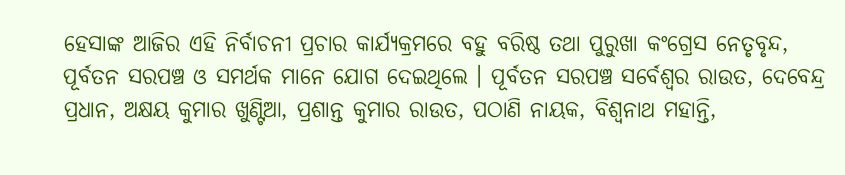ହେସାଙ୍କ ଆଜିର ଏହି ନିର୍ବାଚନୀ ପ୍ରଚାର କାର୍ଯ୍ୟକ୍ରମରେ ବହୁ ବରିଷ୍ଠ ତଥା ପୁରୁଖା କଂଗ୍ରେସ ନେତୃବୃନ୍ଦ, ପୂର୍ବତନ ସରପଞ୍ଚ ଓ ସମର୍ଥକ ମାନେ ଯୋଗ ଦେଇଥିଲେ । ପୂର୍ବତନ ସରପଞ୍ଚ ସର୍ବେଶ୍ଵର ରାଉତ, ଦେବେନ୍ଦ୍ର ପ୍ରଧାନ, ଅକ୍ଷୟ କୁମାର ଖୁଣ୍ଟିଆ, ପ୍ରଶାନ୍ତ କୁମାର ରାଉତ, ପଠାଣି ନାୟକ, ବିଶ୍ବନାଥ ମହାନ୍ତି,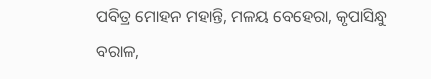ପବିତ୍ର ମୋହନ ମହାନ୍ତି, ମଳୟ ବେହେରା, କୃପାସିନ୍ଧୁ ବରାଳ,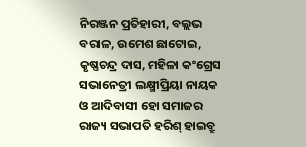ନିରଞ୍ଜନ ପ୍ରତିହାରୀ, ବଲ୍ଲଭ ବରାଳ, ଉମେଶ ଛାଟୋଇ, କୃଷ୍ଣଚନ୍ଦ୍ର ଦାସ, ମହିଳା କଂଗ୍ରେସ ସଭାନେତ୍ରୀ ଲକ୍ଷ୍ମୀପ୍ରିୟା ନାୟକ ଓ ଆଦିବାସୀ ହୋ ସମାଜର ରାଜ୍ୟ ସଭାପତି ହରିଶ୍ ହାଇବ୍ରୁ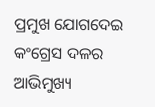ପ୍ରମୁଖ ଯୋଗଦେଇ କଂଗ୍ରେସ ଦଳର ଆଭିମୁଖ୍ୟ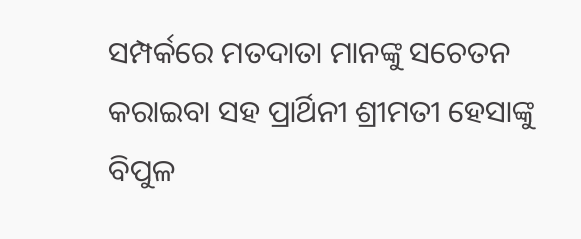ସମ୍ପର୍କରେ ମତଦାତା ମାନଙ୍କୁ ସଚେତନ କରାଇବା ସହ ପ୍ରାର୍ଥିନୀ ଶ୍ରୀମତୀ ହେସାଙ୍କୁ ବିପୁଳ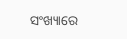ସଂଖ୍ୟାରେ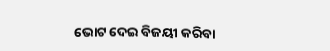ଭୋଟ ଦେଇ ବିଜୟୀ କରିବା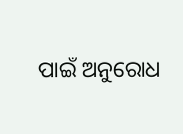ପାଇଁ ଅନୁରୋଧ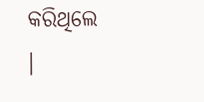କରିଥିଲେ ।